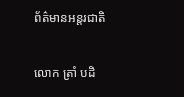ព័ត៌មានអន្តរជាតិ

លោក ត្រាំ បដិ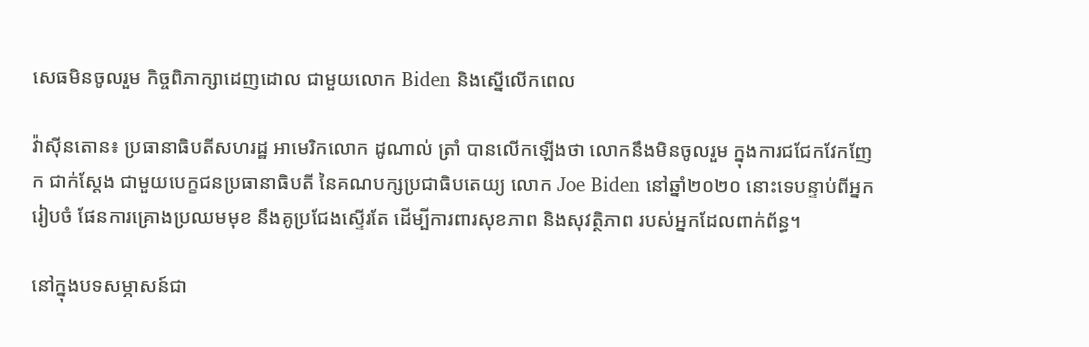សេធមិនចូលរួម កិច្ចពិភាក្សាដេញដោល ជាមួយលោក Biden និងស្នើលើកពេល

វ៉ាស៊ីនតោន៖ ប្រធានាធិបតីសហរដ្ឋ អាមេរិកលោក ដូណាល់ ត្រាំ បានលើកឡើងថា លោកនឹងមិនចូលរួម ក្នុងការជជែកវែកញែក ជាក់ស្តែង ជាមួយបេក្ខជនប្រធានាធិបតី នៃគណបក្សប្រជាធិបតេយ្យ លោក Joe Biden នៅឆ្នាំ២០២០ នោះទេបន្ទាប់ពីអ្នករៀបចំ ផែនការគ្រោងប្រឈមមុខ នឹងគូប្រជែងស្ទើរតែ ដើម្បីការពារសុខភាព និងសុវត្ថិភាព របស់អ្នកដែលពាក់ព័ន្ធ។

នៅក្នុងបទសម្ភាសន៍ជា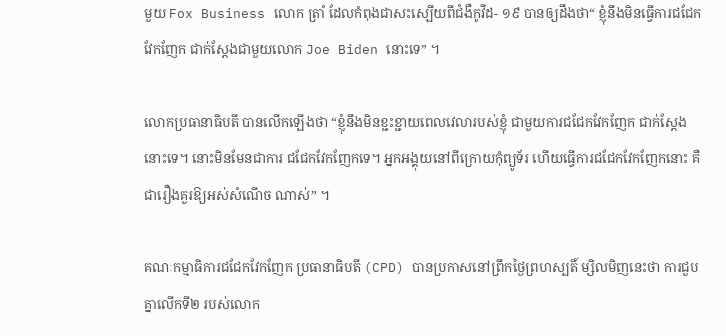មួយ Fox Business លោក ត្រាំ ដែលកំពុងជាសះស្បើយពីជំងឺកូវីដ- ១៩ បានឲ្យដឹងថា“ ខ្ញុំនឹងមិនធ្វើការជជែកវែកញែក ជាក់ស្តែងជាមួយលោក Joe Biden នោះទេ” ។

លោកប្រធានាធិបតី បានលើកឡើងថា “ខ្ញុំនឹងមិនខ្ជះខ្ជាយពេលវេលារបស់ខ្ញុំ ជាមួយការជជែកវែកញែក ជាក់ស្តែងនោះទេ។ នោះមិនមែនជាការ ជជែកវែកញែកទេ។ អ្នកអង្គុយនៅពីក្រោយកុំព្យូទ័រ ហើយធ្វើការជជែកវែកញែកនោះ គឺជារឿងគួរឱ្យអស់សំណើច ណាស់” ។

គណៈកម្មាធិការជជែកវែកញែក ប្រធានាធិបតី (CPD) បានប្រកាសនៅព្រឹកថ្ងៃព្រហស្បតិ៍ ម្សិលមិញនេះថា ការជួបគ្នាលើកទី២ របស់លោក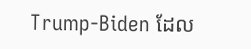Trump-Biden ដែល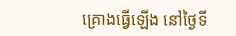គ្រោងធ្វើឡើង នៅថ្ងៃទី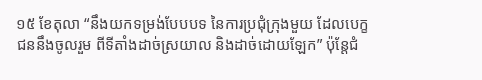១៥ ខែតុលា “នឹងយកទម្រង់បែបបទ នៃការប្រជុំក្រុងមួយ ដែលបេក្ខជននឹងចូលរួម ពីទីតាំងដាច់ស្រយាល និងដាច់ដោយឡែក” ប៉ុន្ដែជំ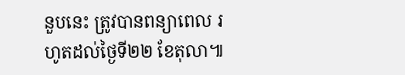នួបនេះ ត្រូវបានពន្យាពេល រហូតដល់ថ្ងៃទី២២ ខែតុលា៕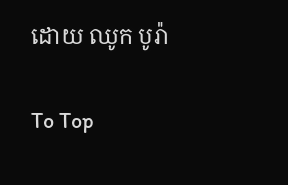ដោយ ឈូក បូរ៉ា

To Top